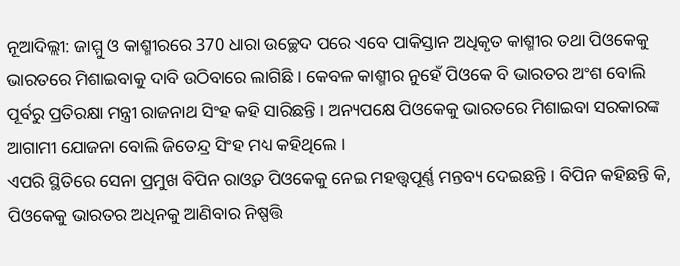ନୂଆଦିଲ୍ଲୀ: ଜାମ୍ମୁ ଓ କାଶ୍ମୀରରେ 370 ଧାରା ଉଚ୍ଛେଦ ପରେ ଏବେ ପାକିସ୍ତାନ ଅଧିକୃତ କାଶ୍ମୀର ତଥା ପିଓକେକୁ ଭାରତରେ ମିଶାଇବାକୁ ଦାବି ଉଠିବାରେ ଲାଗିଛି । କେବଳ କାଶ୍ମୀର ନୁହେଁ ପିଓକେ ବି ଭାରତର ଅଂଶ ବୋଲି ପୂର୍ବରୁ ପ୍ରତିରକ୍ଷା ମନ୍ତ୍ରୀ ରାଜନାଥ ସିଂହ କହି ସାରିଛନ୍ତି । ଅନ୍ୟପକ୍ଷେ ପିଓକେକୁ ଭାରତରେ ମିଶାଇବା ସରକାରଙ୍କ ଆଗାମୀ ଯୋଜନା ବୋଲି ଜିତେନ୍ଦ୍ର ସିଂହ ମଧ୍ୟ କହିଥିଲେ ।
ଏପରି ସ୍ଥିତିରେ ସେନା ପ୍ରମୁଖ ବିପିନ ରାଓ୍ବତ ପିଓକେକୁ ନେଇ ମହତ୍ତ୍ବପୂର୍ଣ୍ଣ ମନ୍ତବ୍ୟ ଦେଇଛନ୍ତି । ବିପିନ କହିଛନ୍ତି କି, ପିଓକେକୁ ଭାରତର ଅଧିନକୁ ଆଣିବାର ନିଷ୍ପତ୍ତି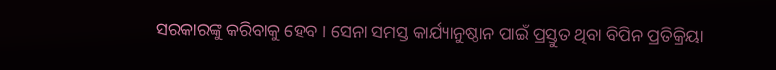ସରକାରଙ୍କୁ କରିବାକୁ ହେବ । ସେନା ସମସ୍ତ କାର୍ଯ୍ୟାନୁଷ୍ଠାନ ପାଇଁ ପ୍ରସ୍ତୁତ ଥିବା ବିପିନ ପ୍ରତିକ୍ରିୟା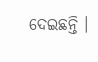ଦେଇଛନ୍ତି ।